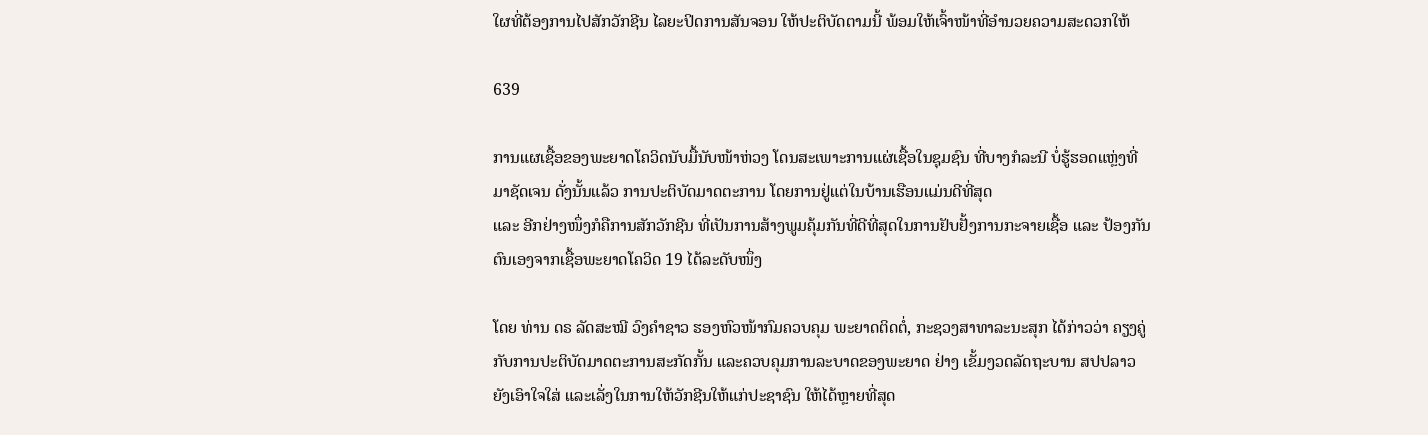ໃຜທີ່ຕ້ອງການໄປສັກວັກຊີນ ໄລຍະປິດການສັນຈອນ ໃຫ້ປະຕິບັດຕາມນີ້ ພ້ອມໃຫ້ເຈົ້າໜ້າທີ່ອໍານວຍຄວາມສະດວກໃຫ້

639

ການແຜເຊື້ອຂອງພະຍາດໂຄວິດນັບມື້ນັບໜ້າຫ່ວງ ໂດນສະເພາະການແຜ່ເຊື້ອໃນຊຸມຊົນ ທີ່ບາງກໍລະນີ ບໍ່ຮູ້ຮອດແຫຼ່ງທີ່ມາຊັດເຈນ ດັ່ງນັ້ນແລ້ວ ການປະຕິບັດມາດຕະການ ໂດຍການຢູ່ແຕ່ໃນບ້ານເຮືອນແມ່ນດີທີ່ສຸດ
ແລະ ອີກຢ່າງໜຶ່ງກໍຄືການສັກວັກຊີນ ທີ່ເປັນການສ້າງພູມຄຸ້ມກັນທີ່ດີທີ່ສຸດໃນການຢັບຢັ້ງການກະຈາຍເຊື້ອ ແລະ ປ້ອງກັນຕົນເອງຈາກເຊື້ອພະຍາດໂຄວິດ 19 ໄດ້ລະດັບໜຶ່ງ

ໂດຍ ທ່ານ ດຣ ລັດສະໝີ ວົງຄໍາຊາວ ຮອງຫົວໜ້າກົມຄວບຄຸມ ພະຍາດຕິດຕໍ່, ກະຊວງສາທາລະນະສຸກ ໄດ້ກ່າວວ່າ ຄຽງຄູ່ກັບການປະຕິບັດມາດຕະການສະກັດກັ້ນ ແລະຄວບຄຸມການລະບາດຂອງພະຍາດ ຢ່າງ ເຂັ້ມງວດລັດຖະບານ ສປປລາວ ຍັງເອົາໃຈໃສ່ ແລະເລັ່ງໃນການໃຫ້ວັກຊີນໃຫ້ແກ່ປະຊາຊົນ ໃຫ້ໄດ້ຫຼາຍທີ່ສຸດ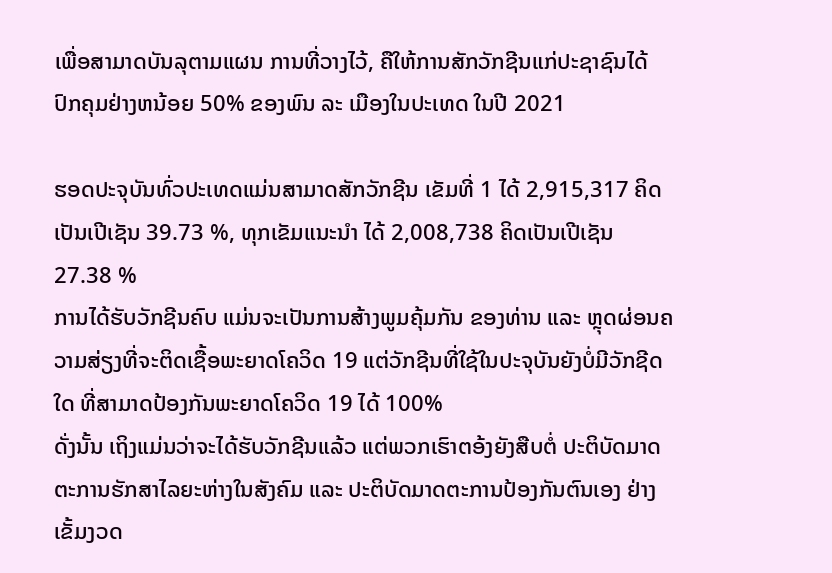ເພື່ອສາມາດບັນລຸຕາມແຜນ ການທີ່ວາງໄວ້, ຄືໃຫ້ການສັກວັກຊີນແກ່ປະຊາຊົນໄດ້ປົກຄຸມຢ່າງຫນ້ອຍ 50% ຂອງພົນ ລະ ເມືອງໃນປະເທດ ໃນປີ 2021

ຮອດປະຈຸບັນທົ່ວປະເທດແມ່ນສາມາດສັກວັກຊີນ ເຂັມທີ່ 1 ໄດ້ 2,915,317 ຄິດເປັນເປີເຊັນ 39.73 %, ທຸກເຂັມແນະນໍາ ໄດ້ 2,008,738 ຄິດເປັນເປີເຊັນ 27.38 %
ການໄດ້ຮັບວັກຊີນຄົບ ແມ່ນຈະເປັນການສ້າງພູມຄຸ້ມກັນ ຂອງທ່ານ ແລະ ຫຼຸດຜ່ອນຄວາມສ່ຽງທີ່ຈະຕິດເຊື້ອພະຍາດໂຄວິດ 19 ແຕ່ວັກຊີນທີ່ໃຊ້ໃນປະຈຸບັນຍັງບໍ່ມີວັກຊີດໃດ ທີ່ສາມາດປ້ອງກັນພະຍາດໂຄວິດ 19 ໄດ້ 100%
ດັ່ງນັ້ນ ເຖິງແມ່ນວ່າຈະໄດ້ຮັບວັກຊີນແລ້ວ ແຕ່ພວກເຮົາຕອ້ງຍັງສືບຕໍ່ ປະຕິບັດມາດຕະການຮັກສາໄລຍະຫ່າງໃນສັງຄົມ ແລະ ປະຕິບັດມາດຕະການປ້ອງກັນຕົນເອງ ຢ່າງ ເຂັ້ມງວດ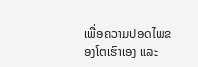ເພື່ອຄວາມປອດໄພຂອງໂຕເຮົາເອງ ແລະ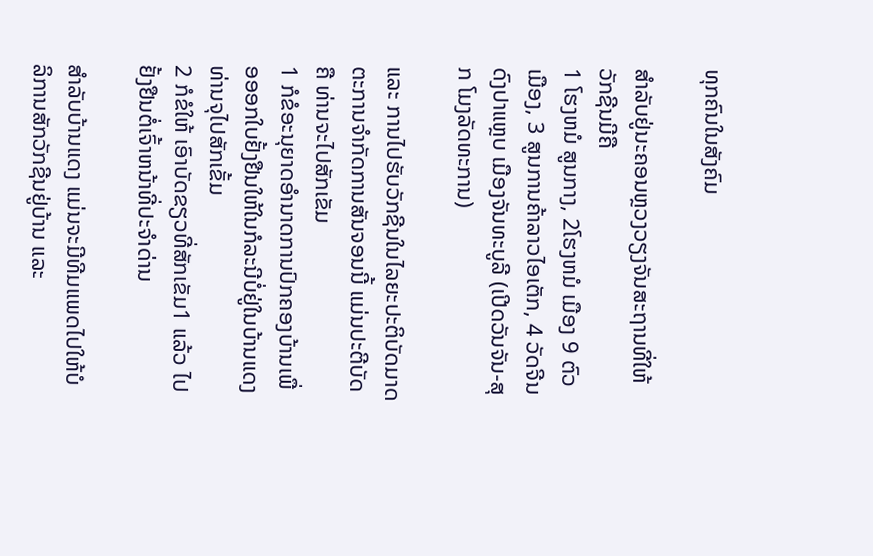ທຸກຄົນໃນສັງຄົມ

ສໍາລັບຢູ່ນະຄອນຫຼວງວຽງຈັນສະຖານທີ່ໃຫ້ວັກຊີນມີຄື
1 ໂຮງຫມໍ ສູນກາງ, 2ໂຮງຫມໍ ເມືອງ 9 ຕົວເມືອງ, 3 ສູນການຄ້າລາວໄອເຕັກ, 4 ວັດຈີນ ດົງປາແຫຼບ ເມືອງຈັນທະບູລີ (ເປີດວັນຈັນ-ສຸກ ໂມງລັດທະການ)

ແລະ ການໄປຮັບວັກຊີນໃນໄລຍະປະຕິບັດມາດຕະການຈໍາກັດການສັນຈອນນີ້ ແມ່ນປະຕີບັດຄື ທ່ານຈະໄປສັກເຂັມ
1 ກໍຂໍອະນຸຍາດອໍານາດການປົກຄອງບ້ານເພື່ອອອກໃບຢັ້ງຢືນໃຫ້ໃນກໍລະນີບໍ່ຢູ່ໃນບ້ານແດງ ທ່ານຈຸໄປສັກເຂັ້ມ
2 ກໍຂໍໃຫ້ ເອົາບັດຂຽວທີ່ສັກເຂັມ1 ແລ້ວ ໄປຢັ້ງຢືນຕໍ່ເຈົ້າຫນ້າທີ່ປະຈໍາດ່ານ

ສໍາລັບບ້ານແດງ ແມ່ນຈະມີທີມແພດໄປໃຫ້ບໍລິການສັກວັກຊີນຢູ່ບ້ານ ແລະ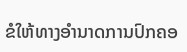ຂໍໃຫ້ທາງອໍານາດການປົກຄອ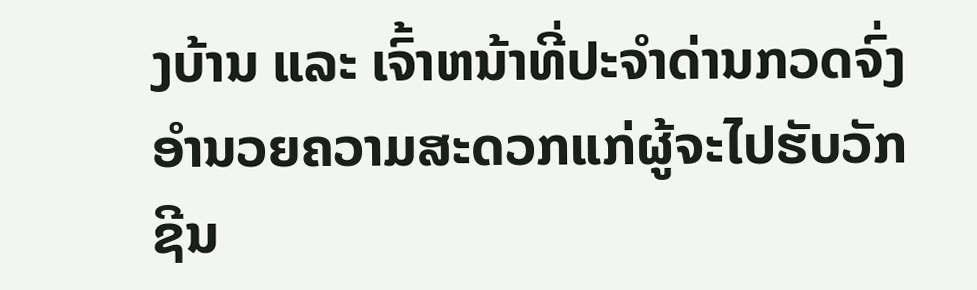ງບ້ານ ແລະ ເຈົ້າຫນ້າທີ່ປະຈໍາດ່ານກວດຈົ່ງອໍານວຍຄວາມສະດວກແກ່ຜູ້ຈະໄປຮັບວັກຊີນ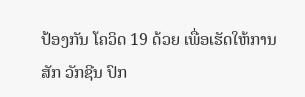ປ້ອງກັນ ໂຄວິດ 19 ດ້ວຍ ເພື່ອເຮັດໃຫ້ການສັກ ວັກຊີນ ປົກ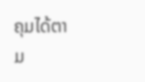ຄຸມໄດ້ຕາມ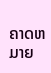ຄາດຫມາຍ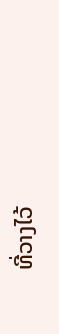ທີ່ວາງໄວ້